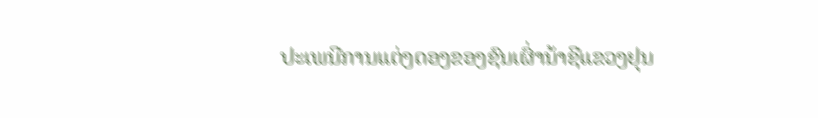ປະເພນີການແຕ່ງດອງຂອງຊົນເຜົ່ານ້າຊີແຂວງຢຸນ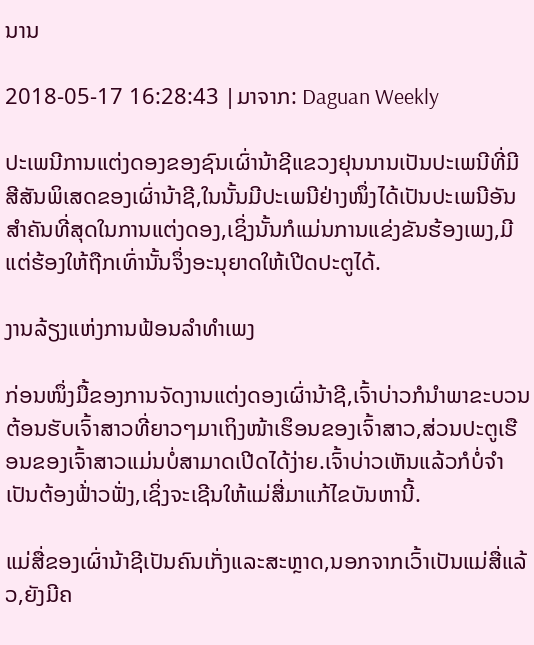ນານ

2018-05-17 16:28:43 |ມາຈາກ: Daguan Weekly

ປະເພນີການແຕ່ງດອງຂອງຊົນເຜົ່ານ້າຊີແຂວງຢຸນນານເປັນປະເພນີທີ່ມີສີສັນພິເສດຂອງເຜົ່ານ້າຊີ,ໃນນັ້ນມີປະເພນີຢ່າງໜຶ່ງໄດ້ເປັນປະເພນີອັນສຳຄັນທີ່ສຸດໃນການແຕ່ງດອງ,ເຊິ່ງນັ້ນກໍແມ່ນການແຂ່ງຂັນຮ້ອງເພງ,ມີແຕ່ຮ້ອງໃຫ້ຖືກເທົ່ານັ້ນຈຶ່ງອະນຸຍາດໃຫ້ເປີດປະຕູໄດ້.

ງານລ້ຽງແຫ່ງການຟ້ອນລຳທຳເພງ

ກ່ອນໜຶ່ງມື້ຂອງການຈັດງານແຕ່ງດອງເຜົ່ານ້າຊີ,ເຈົ້າບ່າວກໍນຳພາຂະບວນຕ້ອນຮັບເຈົ້າສາວທີ່ຍາວໆມາເຖິງໜ້າເຮຶອນຂອງເຈົ້າສາວ,ສ່ວນປະຕູເຮືອນຂອງເຈົ້າສາວແມ່ນບໍ່ສາມາດເປີດໄດ້ງ່າຍ.ເຈົ້າບ່າວເຫັນແລ້ວກໍບໍ່ຈຳເປັນຕ້ອງຟ້່າວຟັ່ງ,ເຊິ່ງຈະເຊີນໃຫ້ແມ່ສື່ມາແກ້ໄຂບັນຫານີ້.

ແມ່ສື່ຂອງເຜົ່ານ້າຊີເປັນຄົນເກັ່ງແລະສະຫຼາດ,ນອກຈາກເວົ້າເປັນແມ່ສື່ແລ້ວ,ຍັງມີຄ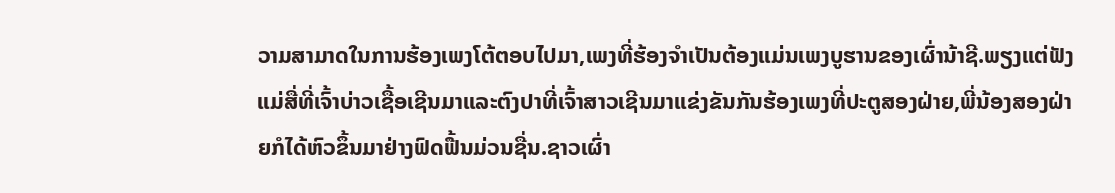ວາມສາມາດໃນການຮ້ອງເພງໂຕ້ຕອບໄປມາ,ເພງທີ່ຮ້ອງຈຳເປັນຕ້ອງແມ່ນເພງບູຮານຂອງເຜົ່ານ້າຊີ.ພຽງແຕ່ຟັງແມ່ສື່ທີ່ເຈົ້າບ່າວເຊື້ອເຊີນມາແລະຕົງປາທີ່ເຈົ້າສາວເຊີນມາແຂ່ງຂັນກັນຮ້ອງເພງທີ່ປະຕູສອງຝ່າຍ,ພີ່ນ້ອງສອງຝ່າຍກໍໄດ້ຫົວຂຶ້ນມາຢ່າງຟົດຟື້ນມ່ວນຊື່ນ.ຊາວເຜົ່າ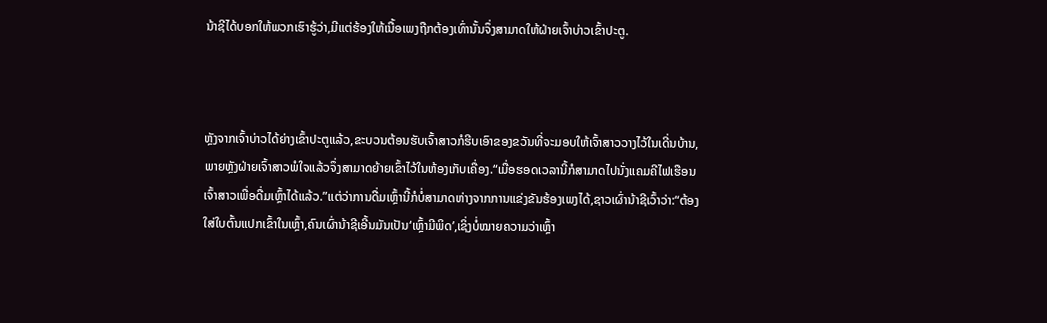ນ້າຊີໄດ້ບອກໃຫ້ພວກເຮົາຮູ້ວ່າ,ມີແຕ່ຮ້ອງໃຫ້ເນື້ອເພງຖືກຕ້ອງເທົ່ານັ້ນຈຶ່ງສາມາດໃຫ້ຝ່າຍເຈົ້າບ່າວເຂົ້າປະຕູ.



ຫຼັງຈາກເຈົ້າບ່າວໄດ້ຍ່າງເຂົ້າປະຕູແລ້ວ,ຂະບວນຕ້ອນຮັບເຈົ້າສາວກໍຮີບເອົາຂອງຂວັນທີ່ຈະມອບໃຫ້ເຈົ້າສາວວາງໄວ້ໃນເດີ່ນບ້ານ,ພາຍຫຼັງຝ່າຍເຈົ້າສາວພໍໃຈແລ້ວຈຶ່ງສາມາດຍ້າຍເຂົ້າໄວ້ໃນຫ້ອງເກັບເຄື່ອງ.“ເມື່ອຮອດເວລານີ້ກໍສາມາດໄປນັ່ງແຄມຄີໄຟເຮືອນເຈົ້າສາວເພື່ອດື່ມເຫຼົ້າໄດ້ແລ້ວ.”ແຕ່ວ່າການດື່ມເຫຼົ້ານີ້ກໍບໍ່ສາມາດຫ່າງຈາກການແຂ່ງຂັນຮ້ອງເພງໄດ້,ຊາວເຜົ່ານ້າຊີເວົ້າວ່າ:“ຕ້ອງໃສ່ໃບຕົ້ນແປກເຂົ້າໃນເຫຼົ້າ,ຄົນເຜົ່ານ້າຊີເອີ້ນມັນເປັນ‘ເຫຼົ້າມີພິດ’,ເຊິ່ງບໍ່ໝາຍຄວາມວ່າເຫຼົ້າ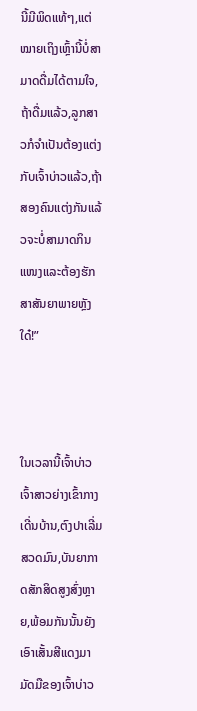ນີ້ມີພິດແທ້ໆ,ແຕ່ໝາຍເຖິງເຫຼົ້ານີ້ບໍ່ສາມາດດື່ມໄດ້ຕາມໃຈ,ຖ້າດື່ມແລ້ວ,ລູກສາວກໍຈຳເປັນຕ້ອງແຕ່ງກັບເຈົ້າບ່າວແລ້ວ,ຖ້າສອງຄົນແຕ່ງກັນແລ້ວຈະບໍ່ສາມາດກິນແໜງແລະຕ້ອງຮັກສາສັນຍາພາຍຫຼັງໃດ໋!”



ໃນເວລານີ້ເຈົ້າບ່າວເຈົ້າສາວຍ່າງເຂົ້າກາງເດີ່ນບ້ານ,ຕົງປາເລີ່ມສວດມົນ,ບັນຍາກາດສັກສິດສູງສົ່ງຫຼາຍ,ພ້ອມກັນນັ້ນຍັງເອົາເສັ້ນສີແດງມາມັດມືຂອງເຈົ້າບ່າວ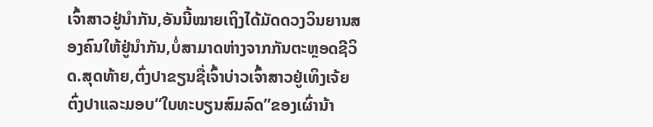ເຈົ້າສາວຢູ່ນຳກັນ,ອັນນີ້ໝາຍເຖິງໄດ້ມັດດວງວິນຍານສອງຄົນໃຫ້ຢູ່ນຳກັນ,ບໍ່ສາມາດຫ່າງຈາກກັນຕະຫຼອດຊີວິດ.ສຸດທ້າຍ,ຕົ່ງປາຂຽນຊື່ເຈົ້າບ່າວເຈົ້າສາວຢູ່ເທິງເຈ້ຍ
ຕົ່ງປາແລະມອບ“ໃບທະບຽນສົມລົດ”ຂອງເຜົ່ານ້າ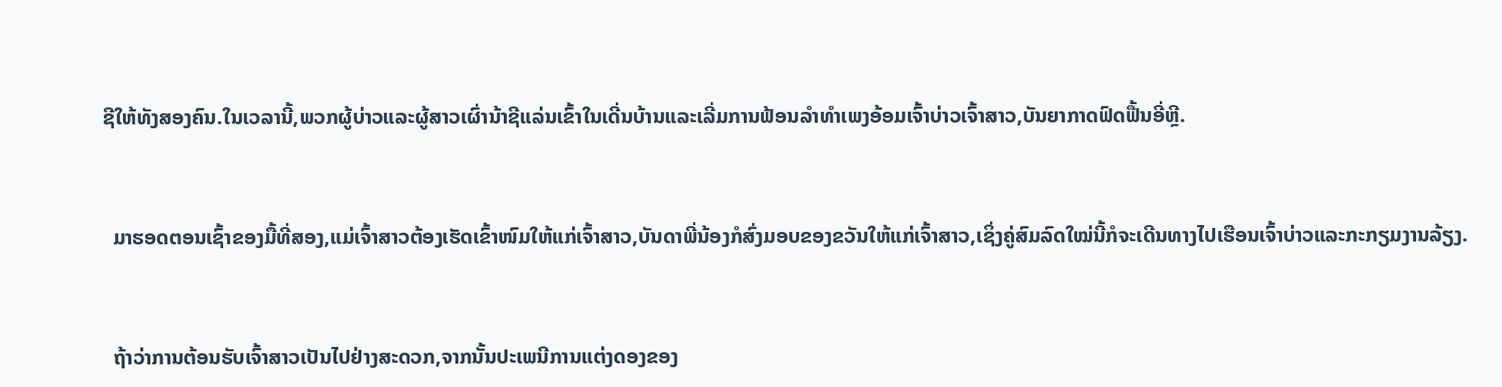ຊີໃຫ້ທັງສອງຄົນ.ໃນເວລານີ້,ພວກຜູ້ບ່າວແລະຜູ້ສາວເຜົ່ານ້າຊີແລ່ນເຂົ້າໃນເດີ່ນບ້ານແລະເລີ່ມການຟ້ອນລຳທຳເພງອ້ອມເຈົ້າບ່າວເຈົ້າສາວ,ບັນຍາກາດຟົດຟື້ນອີ່ຫຼີ.



  ມາຮອດຕອນເຊົ້າຂອງມື້ທີ່ສອງ,ແມ່ເຈົ້າສາວຕ້ອງເຮັດເຂົ້າໜົມໃຫ້ແກ່ເຈົ້າສາວ,ບັນດາພີ່ນ້ອງກໍສົ່ງມອບຂອງຂວັນໃຫ້ແກ່ເຈົ້າສາວ,ເຊິ່ງຄູ່ສົມລົດໃໝ່ນີ້ກໍຈະເດີນທາງໄປເຮືອນເຈົ້າບ່າວແລະກະກຽມງານລ້ຽງ.



  ຖ້າວ່າການຕ້ອນຮັບເຈົ້າສາວເປັນໄປຢ່າງສະດວກ,ຈາກນັ້ນປະເພນີການແຕ່ງດອງຂອງ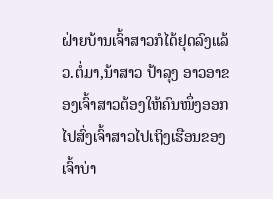ຝ່າຍບ້ານເຈົ້າສາວກໍໄດ້ຢຸດລົງແລ້ວ.ຕໍ່ມາ,ນ້າສາວ ປ້າລຸງ ອາວອາຂອງເຈົ້າສາວຕ້ອງໃຫ້ຄົນໜຶ່ງອອກໄປສົ່ງເຈົ້າສາວໄປເຖິງເຮືອນຂອງເຈົ້າບ່າ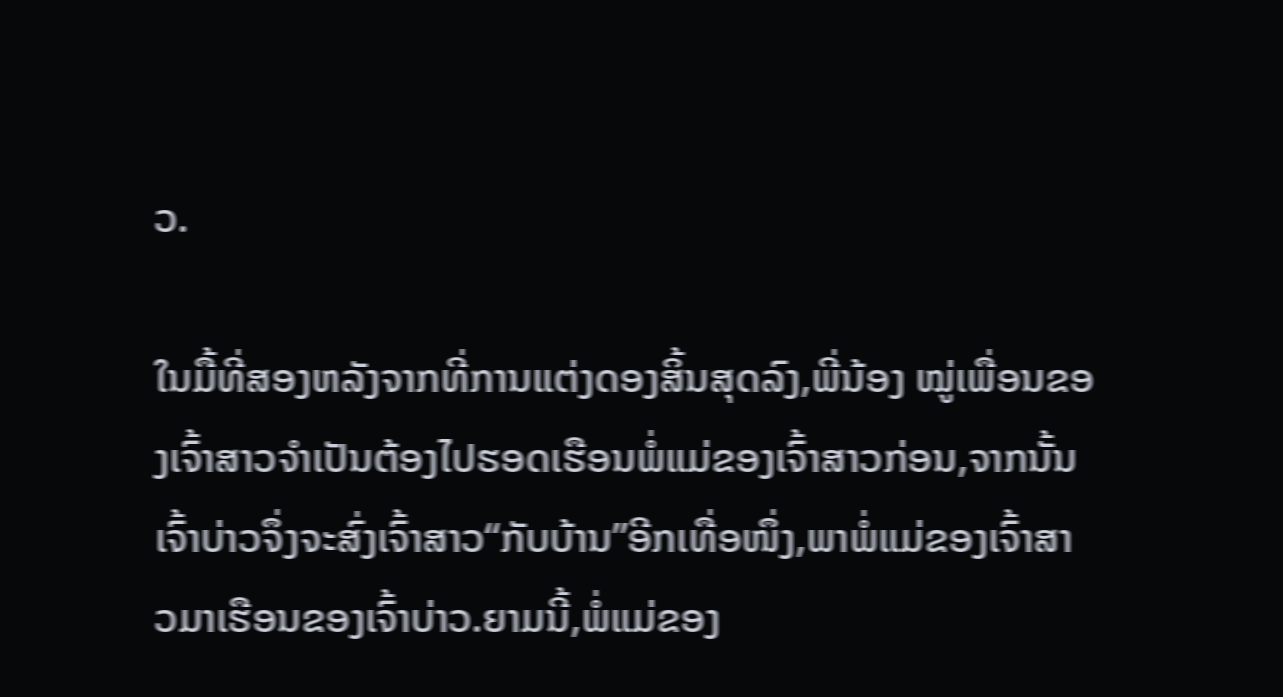ວ.

ໃນມື້ທີ່ສອງຫລັງຈາກທີ່ການແຕ່ງດອງສິ້ນສຸດລົງ,ພີ່ນ້ອງ ໝູ່ເພື່ອນຂອງເຈົ້າສາວຈຳເປັນຕ້ອງໄປຮອດເຮືອນພໍ່ແມ່ຂອງເຈົ້າສາວກ່ອນ,ຈາກນັ້ນເຈົ້າບ່າວຈຶ່ງຈະສົ່ງເຈົ້າສາວ“ກັບບ້ານ”ອີກເທື່ອໜຶ່ງ,ພາພໍ່ແມ່ຂອງເຈົ້າສາວມາເຮືອນຂອງເຈົ້າບ່າວ.ຍາມນີ້,ພໍ່ແມ່ຂອງ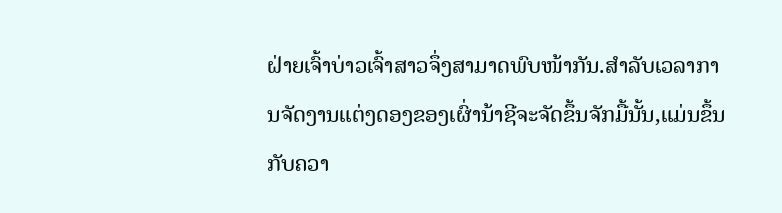ຝ່າຍເຈົ້າບ່າວເຈົ້າສາວຈຶ່ງສາມາດພົບໜ້າກັນ.ສຳລັບເວລາການຈັດງານແຕ່ງດອງຂອງເຜົ່ານ້າຊີຈະຈັດຂຶ້ນຈັກມື້ນັ້ນ,ແມ່ນຂຶ້ນກັບຄວາ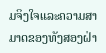ມຈິງໃຈແລະຄວາມສາມາດຂອງທັງສອງຝ່າ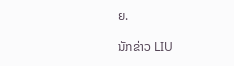ຍ.

ນັກຂ່າວ LIU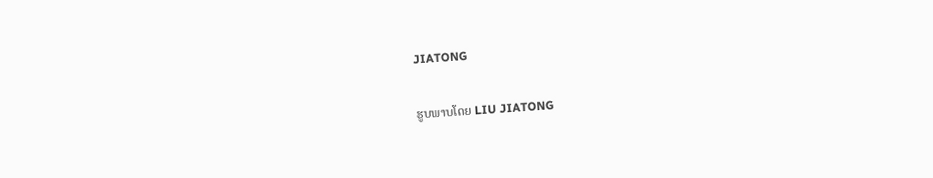JIATONG

ຮູບພາບໂດຍ LIU JIATONG